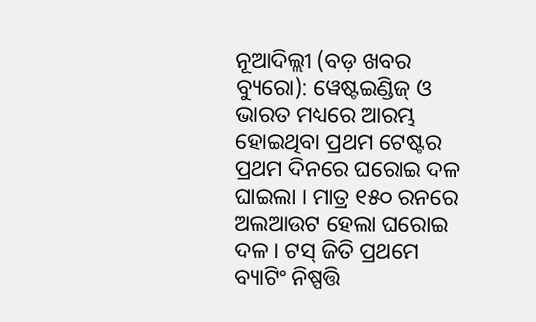ନୂଆଦିଲ୍ଲୀ (ବଡ଼ ଖବର ବ୍ୟୁରୋ): ୱେଷ୍ଟଇଣ୍ଡିଜ୍ ଓ ଭାରତ ମଧ୍ୟରେ ଆରମ୍ଭ ହୋଇଥିବା ପ୍ରଥମ ଟେଷ୍ଟର ପ୍ରଥମ ଦିନରେ ଘରୋଇ ଦଳ ଘାଇଲା । ମାତ୍ର ୧୫୦ ରନରେ ଅଲଆଉଟ ହେଲା ଘରୋଇ ଦଳ । ଟସ୍ ଜିତି ପ୍ରଥମେ ବ୍ୟାଟିଂ ନିଷ୍ପତ୍ତି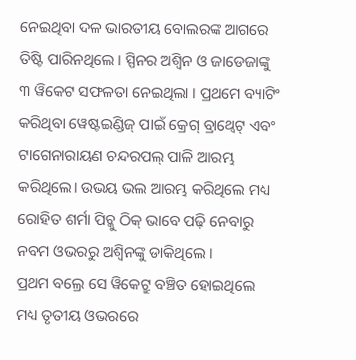ନେଇଥିବା ଦଳ ଭାରତୀୟ ବୋଲରଙ୍କ ଆଗରେ ତିଷ୍ଟି ପାରିନଥିଲେ । ସ୍ପିନର ଅଶ୍ୱିନ ଓ ଜାଡେଜାଙ୍କୁ ୩ ୱିକେଟ ସଫଳତା ନେଇଥିଲା । ପ୍ରଥମେ ବ୍ୟାଟିଂ କରିଥିବା ୱେଷ୍ଟଇଣ୍ଡିଜ୍ ପାଇଁ କ୍ରେଗ୍ ବ୍ରାଥ୍ୱେଟ୍ ଏବଂ ଟାଗେନାରାୟଣ ଚନ୍ଦରପଲ୍ ପାଳି ଆରମ୍ଭ କରିଥିଲେ। ଉଭୟ ଭଲ ଆରମ୍ଭ କରିଥିଲେ ମଧ୍ୟ ରୋହିତ ଶର୍ମା ପିଚ୍କୁ ଠିକ୍ ଭାବେ ପଢ଼ି ନେବାରୁ ନବମ ଓଭରରୁ ଅଶ୍ବିନଙ୍କୁ ଡାକିଥିଲେ ।
ପ୍ରଥମ ବଲ୍ରେ ସେ ୱିକେଟ୍ରୁ ବଞ୍ଚିତ ହୋଇଥିଲେ ମଧ୍ୟ ତୃତୀୟ ଓଭରରେ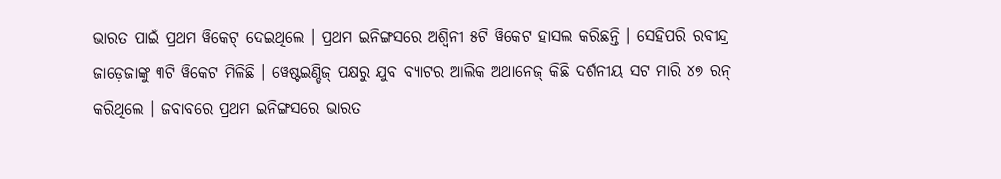ଭାରତ ପାଇଁ ପ୍ରଥମ ୱିକେଟ୍ ଦେଇଥିଲେ । ପ୍ରଥମ ଇନିଙ୍ଗସରେ ଅଶ୍ୱିନୀ ୫ଟି ୱିକେଟ ହାସଲ କରିଛନ୍ତି । ସେହିପରି ରବୀନ୍ଦ୍ର ଜାଡ଼େଜାଙ୍କୁ ୩ଟି ୱିକେଟ ମିଳିଛି । ୱେଷ୍ଟଇଣ୍ଡିଜ୍ ପକ୍ଷରୁ ଯୁବ ବ୍ୟାଟର ଆଲିକ ଅଥାନେଜ୍ କିଛି ଦର୍ଶନୀୟ ସଟ ମାରି ୪୭ ରନ୍ କରିଥିଲେ । ଜବାବରେ ପ୍ରଥମ ଇନିଙ୍ଗସରେ ଭାରତ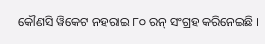କୌଣସି ୱିକେଟ ନହରାଇ ୮୦ ରନ୍ ସଂଗ୍ରହ କରିନେଇଛି ।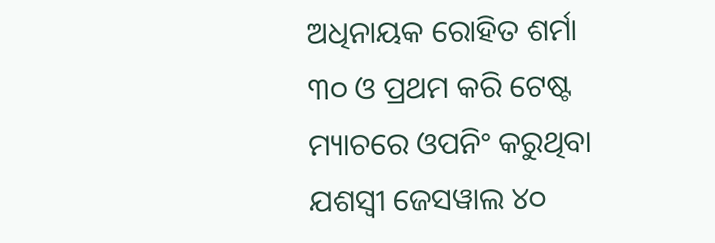ଅଧିନାୟକ ରୋହିତ ଶର୍ମା ୩୦ ଓ ପ୍ରଥମ କରି ଟେଷ୍ଟ ମ୍ୟାଚରେ ଓପନିଂ କରୁଥିବା ଯଶସ୍ୱୀ ଜେସୱାଲ ୪୦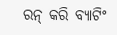ରନ୍ କରି ବ୍ୟାଟିଂ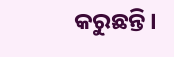କରୁଛନ୍ତି ।